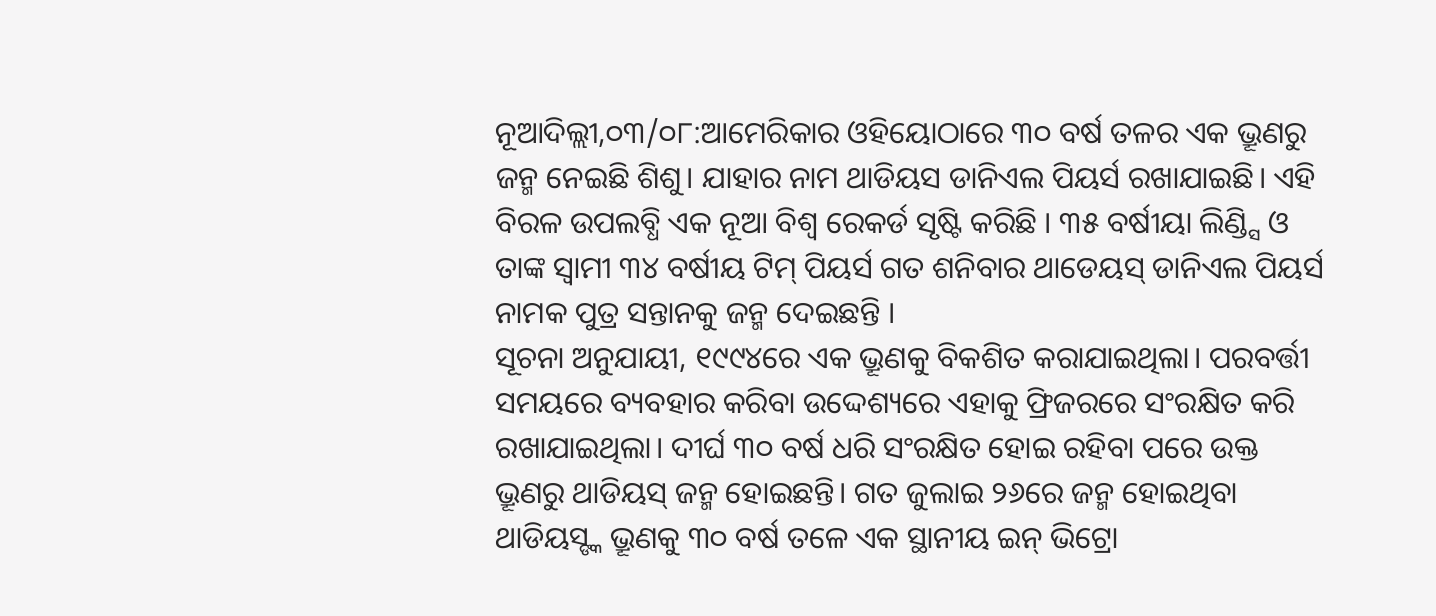ନୂଆଦିଲ୍ଲୀ,୦୩/୦୮:ଆମେରିକାର ଓହିୟୋଠାରେ ୩୦ ବର୍ଷ ତଳର ଏକ ଭ୍ରୂଣରୁ ଜନ୍ମ ନେଇଛି ଶିଶୁ। ଯାହାର ନାମ ଥାଡିୟସ ଡାନିଏଲ ପିୟର୍ସ ରଖାଯାଇଛି। ଏହି ବିରଳ ଉପଲବ୍ଧି ଏକ ନୂଆ ବିଶ୍ୱ ରେକର୍ଡ ସୃଷ୍ଟି କରିଛି । ୩୫ ବର୍ଷୀୟା ଲିଣ୍ଡ୍ସି ଓ ତାଙ୍କ ସ୍ୱାମୀ ୩୪ ବର୍ଷୀୟ ଟିମ୍ ପିୟର୍ସ ଗତ ଶନିବାର ଥାଡେୟସ୍ ଡାନିଏଲ ପିୟର୍ସ ନାମକ ପୁତ୍ର ସନ୍ତାନକୁ ଜନ୍ମ ଦେଇଛନ୍ତି ।
ସୂଚନା ଅନୁଯାୟୀ, ୧୯୯୪ରେ ଏକ ଭ୍ରୂଣକୁ ବିକଶିତ କରାଯାଇଥିଲା। ପରବର୍ତ୍ତୀ ସମୟରେ ବ୍ୟବହାର କରିବା ଉଦ୍ଦେଶ୍ୟରେ ଏହାକୁ ଫ୍ରିଜରରେ ସଂରକ୍ଷିତ କରି ରଖାଯାଇଥିଲା। ଦୀର୍ଘ ୩୦ ବର୍ଷ ଧରି ସଂରକ୍ଷିତ ହୋଇ ରହିବା ପରେ ଉକ୍ତ ଭ୍ରୂଣରୁ ଥାଡିୟସ୍ ଜନ୍ମ ହୋଇଛନ୍ତି। ଗତ ଜୁଲାଇ ୨୬ରେ ଜନ୍ମ ହୋଇଥିବା ଥାଡିୟସ୍ଙ୍କ ଭ୍ରୂଣକୁ ୩୦ ବର୍ଷ ତଳେ ଏକ ସ୍ଥାନୀୟ ଇନ୍ ଭିଟ୍ରୋ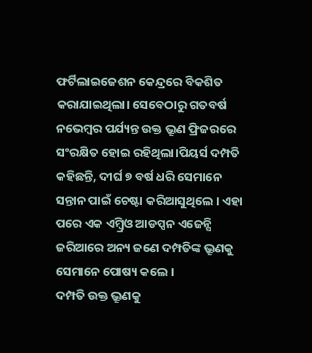ଫର୍ଟିଲାଇଜେଶନ କେନ୍ଦ୍ରରେ ବିକଶିତ କରାଯାଇଥିଲା। ସେବେଠାରୁ ଗତବର୍ଷ ନଭେମ୍ବର ପର୍ଯ୍ୟନ୍ତ ଉକ୍ତ ଭ୍ରୂଣ ଫ୍ରିଜରରେ ସଂରକ୍ଷିତ ହୋଇ ରହିଥିଲା।ପିୟର୍ସ ଦମ୍ପତି କହିଛନ୍ତି, ଦୀର୍ଘ ୭ ବର୍ଷ ଧରି ସେମାନେ ସନ୍ତାନ ପାଇଁ ଚେଷ୍ଟା କରିଆସୁଥିଲେ । ଏହା ପରେ ଏକ ଏମ୍ବ୍ରିଓ ଆଡପ୍ସନ ଏଜେନ୍ସି ଜରିଆରେ ଅନ୍ୟ ଜଣେ ଦମ୍ପତିଙ୍କ ଭ୍ରୂଣକୁ ସେମାନେ ପୋଷ୍ୟ କଲେ ।
ଦମ୍ପତି ଉକ୍ତ ଭ୍ରୂଣକୁ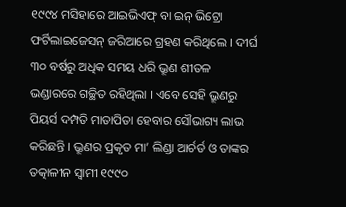୧୯୯୪ ମସିହାରେ ଆଇଭିଏଫ୍ ବା ଇନ୍ ଭିଟ୍ରୋ ଫର୍ଟିଲାଇଜେସନ୍ ଜରିଆରେ ଗ୍ରହଣ କରିଥିଲେ । ଦୀର୍ଘ ୩୦ ବର୍ଷରୁ ଅଧିକ ସମୟ ଧରି ଭ୍ରୂଣ ଶୀତଳ ଭଣ୍ଡାରରେ ଗଚ୍ଛିତ ରହିଥିଲା । ଏବେ ସେହି ଭ୍ରୂଣରୁ ପିୟର୍ସ ଦମ୍ପତି ମାତାପିତା ହେବାର ସୌଭାଗ୍ୟ ଲାଭ କରିଛନ୍ତି । ଭ୍ରୂଣର ପ୍ରକୃତ ମା’ ଲିଣ୍ଡା ଆର୍ଚର୍ଡ ଓ ତାଙ୍କର ତତ୍କାଳୀନ ସ୍ୱାମୀ ୧୯୯୦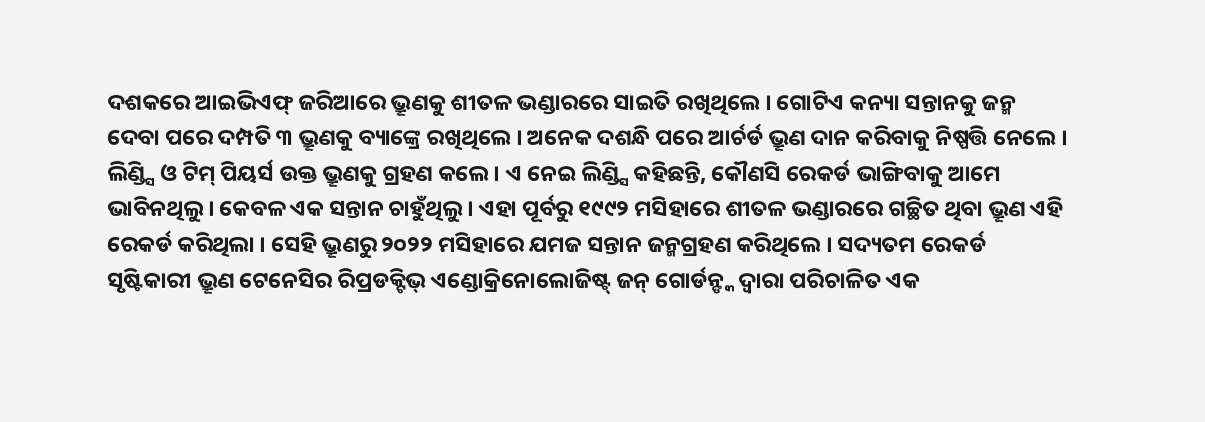ଦଶକରେ ଆଇଭିଏଫ୍ ଜରିଆରେ ଭ୍ରୂଣକୁ ଶୀତଳ ଭଣ୍ଡାରରେ ସାଇତି ରଖିଥିଲେ । ଗୋଟିଏ କନ୍ୟା ସନ୍ତାନକୁ ଜନ୍ମ ଦେବା ପରେ ଦମ୍ପତି ୩ ଭ୍ରୂଣକୁ ବ୍ୟାଙ୍କ୍ରେ ରଖିଥିଲେ । ଅନେକ ଦଶନ୍ଧି ପରେ ଆର୍ଚର୍ଡ ଭ୍ରୂଣ ଦାନ କରିବାକୁ ନିଷ୍ପତ୍ତି ନେଲେ । ଲିଣ୍ଡ୍ସି ଓ ଟିମ୍ ପିୟର୍ସ ଉକ୍ତ ଭ୍ରୂଣକୁ ଗ୍ରହଣ କଲେ । ଏ ନେଇ ଲିଣ୍ଡ୍ସି କହିଛନ୍ତି, କୌଣସି ରେକର୍ଡ ଭାଙ୍ଗିବାକୁ ଆମେ ଭାବିନଥିଲୁ । କେବଳ ଏକ ସନ୍ତାନ ଚାହୁଁଥିଲୁ । ଏହା ପୂର୍ବରୁ ୧୯୯୨ ମସିହାରେ ଶୀତଳ ଭଣ୍ଡାରରେ ଗଚ୍ଛିତ ଥିବା ଭ୍ରୂଣ ଏହି ରେକର୍ଡ କରିଥିଲା । ସେହି ଭ୍ରୂଣରୁ ୨୦୨୨ ମସିହାରେ ଯମଜ ସନ୍ତାନ ଜନ୍ମଗ୍ରହଣ କରିଥିଲେ । ସଦ୍ୟତମ ରେକର୍ଡ ସୃଷ୍ଟିକାରୀ ଭ୍ରୂଣ ଟେନେସିର ରିପ୍ରଡକ୍ଟିଭ୍ ଏଣ୍ଡୋକ୍ରିନୋଲୋଜିଷ୍ଟ୍ ଜନ୍ ଗୋର୍ଡନ୍ଙ୍କ ଦ୍ୱାରା ପରିଚାଳିତ ଏକ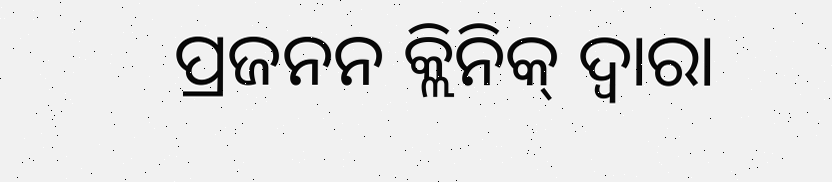ପ୍ରଜନନ କ୍ଲିନିକ୍ ଦ୍ୱାରା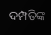ଦମ୍ପତିଙ୍କ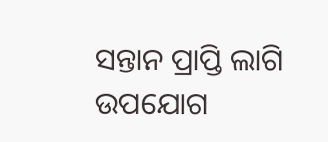ସନ୍ତାନ ପ୍ରାପ୍ତି ଲାଗି ଉପଯୋଗ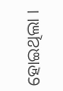ହୋଇଥିଲା ।